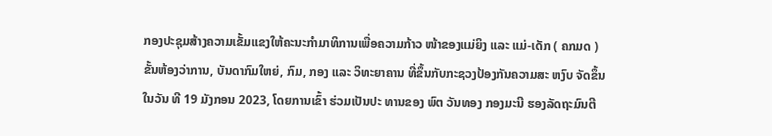ກອງປະຊຸມສ້າງຄວາມເຂັ້ມແຂງໃຫ້ຄະນະກຳມາທິການເພື່ອຄວາມກ້າວ ໜ້າຂອງແມ່ຍິງ ແລະ ແມ່-ເດັກ ( ຄກມດ ) ຂັ້ນຫ້ອງວ່າການ, ບັນດາກົມໃຫຍ່, ກົມ, ກອງ ແລະ ວິທະຍາຄານ ທີ່ຂຶ້ນກັບກະຊວງປ້ອງກັນຄວາມສະ ຫງົບ ຈັດຂຶ້ນໃນວັນ ທີ 19 ມັງກອນ 2023, ໂດຍການເຂົ້າ ຮ່ວມເປັນປະ ທານຂອງ ພົຕ ວັນທອງ ກອງມະນີ ຮອງລັດຖະມົນຕີ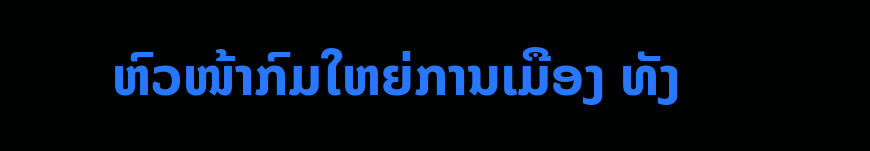ຫົວໜ້າກົມໃຫຍ່ການເມືອງ ທັງ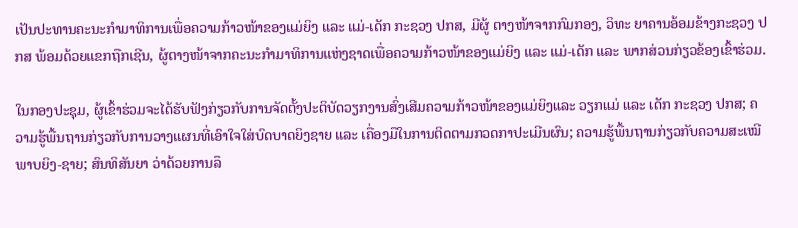ເປັນປະທານຄະນະກຳມາທິການເພື່ອຄວາມກ້າວໜ້າຂອງແມ່ຍິງ ແລະ ແມ່-ເດັກ ກະຊວງ ປກສ, ມີຜູ້ ຕາງໜ້າຈາກກົມກອງ, ວິທະ ຍາຄານອ້ອມຂ້າງກະຊວງ ປກສ ພ້ອມດ້ວຍແຂກຖືກເຊີນ, ຜູ້ຕາງໜ້າຈາກຄະນະກຳມາທິການແຫ່ງຊາດເພື່ອຄວາມກ້າວໜ້າຂອງແມ່ຍິງ ແລະ ແມ່-ເດັກ ແລະ ພາກສ່ວນກ່ຽວຂ້ອງເຂົ້າຮ່ວມ.

ໃນກອງປະຊຸມ, ຜູ້ເຂົ້າຮ່ວມຈະໄດ້ຮັບຟັງກ່ຽວກັບການຈັດຕັ້ງປະຕິບັດວຽກງານສົ່ງເສີມຄວາມກ້າວໜ້າຂອງແມ່ຍິງແລະ ວຽກແມ່ ແລະ ເດັກ ກະຊວງ ປກສ; ຄວາມຮູ້ພື້ນຖານກ່ຽວກັບການວາງແຜນທີ່ເອົາໃຈໃສ່ບົດບາດຍິງຊາຍ ແລະ ເຄື່ອງມືໃນການຕິດຕາມກວດກາປະເມີນຜົນ; ຄວາມຮູ້ພື້ນຖານກ່ຽວກັບຄວາມສະເໝີພາບຍິງ-ຊາຍ; ສົນທິສັນຍາ ວ່າດ້ວຍການລຶ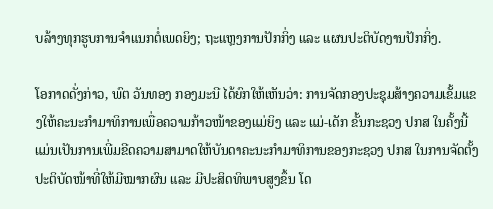ບລ້າງທຸກຮູບການຈໍາແນກຕໍ່ເພດຍິງ; ຖະແຫຼງການປັກກິ່ງ ແລະ ແຜນປະຕິບັດງານປັກກິ່ງ.

ໂອກາດດັ່ງກ່າວ, ພົຕ ວັນທອງ ກອງມະນີ ໄດ້ຍົກໃຫ້ເຫັນວ່າ: ການຈັດກອງປະຊຸມສ້າງຄວາມເຂັ້ມແຂງໃຫ້ຄະນະກຳມາທິການເພື່ອຄວາມກ້າວໜ້າຂອງແມ່ຍິງ ແລະ ແມ່-ເດັກ ຂັ້ນກະຊວງ ປກສ ໃນຄັ້ງນີ້ ແມ່ນເປັນການເພີ່ມຂີດຄວາມສາມາດໃຫ້ບັນດາຄະນະກຳມາທິການຂອງກະຊວງ ປກສ ໃນການຈັດຕັ້ງປະຕິບັດໜ້າທີ່ໃຫ້ມີໝາກຜົນ ແລະ ມີປະສິດທິພາບສູງຂຶ້ນ ໂດ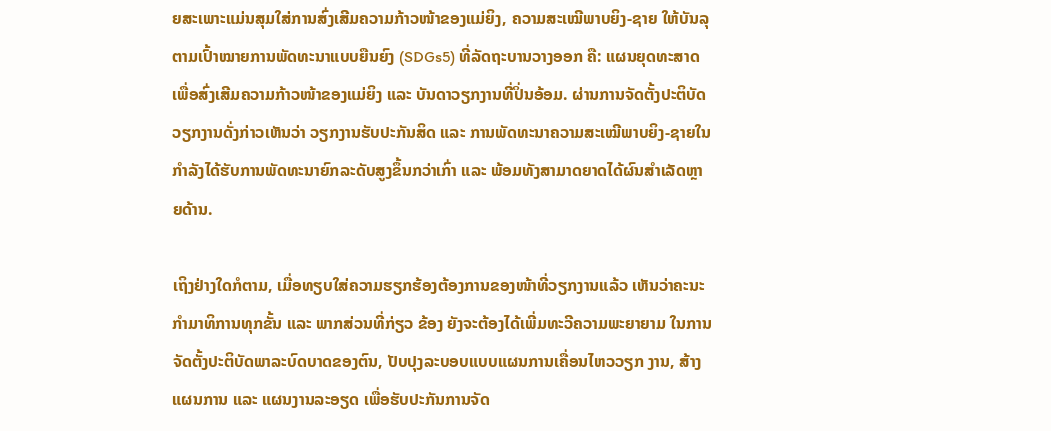ຍສະເພາະແມ່ນສຸມໃສ່ການສົ່ງເສີມຄວາມກ້າວໜ້າຂອງແມ່ຍິງ, ຄວາມສະເໝີພາບຍິງ-ຊາຍ ໃຫ້ບັນລຸຕາມເປົ້າໝາຍການພັດທະນາແບບຍືນຍົງ (SDGs5) ທີ່ລັດຖະບານວາງອອກ ຄື: ແຜນຍຸດທະສາດ ເພື່ອສົ່ງເສີມຄວາມກ້າວໜ້າຂອງແມ່ຍິງ ແລະ ບັນດາວຽກງານທີ່ປິ່ນອ້ອມ. ຜ່ານການຈັດຕັ້ງປະຕິບັດວຽກງານດັ່ງກ່າວເຫັນວ່າ ວຽກງານຮັບປະກັນສິດ ແລະ ການພັດທະນາຄວາມສະເໝີພາບຍິງ-ຊາຍໃນກໍາລັງໄດ້ຮັບການພັດທະນາຍົກລະດັບສູງຂຶ້ນກວ່າເກົ່າ ແລະ ພ້ອມທັງສາມາດຍາດໄດ້ຜົນສຳເລັດຫຼາຍດ້ານ.

ເຖິງຢ່າງໃດກໍຕາມ, ເມື່ອທຽບໃສ່ຄວາມຮຽກຮ້ອງຕ້ອງການຂອງໜ້າທີ່ວຽກງານແລ້ວ ເຫັນວ່າຄະນະກຳມາທິການທຸກຂັ້ນ ແລະ ພາກສ່ວນທີ່ກ່ຽວ ຂ້ອງ ຍັງຈະຕ້ອງໄດ້ເພີ່ມທະວີຄວາມພະຍາຍາມ ໃນການຈັດຕັ້ງປະຕິບັດພາລະບົດບາດຂອງຕົນ, ປັບປຸງລະບອບແບບແຜນການເຄື່ອນໄຫວວຽກ ງານ, ສ້າງແຜນການ ແລະ ແຜນງານລະອຽດ ເພື່ອຮັບປະກັນການຈັດ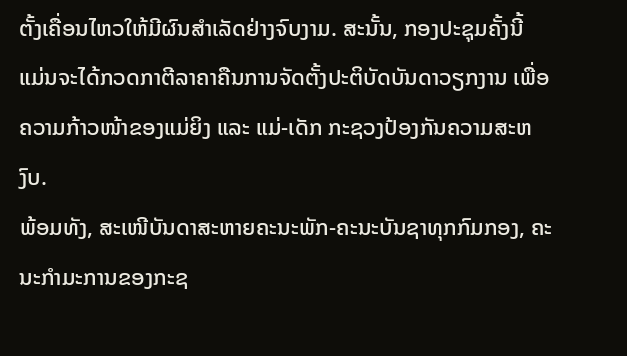ຕັ້ງເຄື່ອນໄຫວໃຫ້ມີຜົນສຳເລັດຢ່າງຈົບງາມ. ສະນັ້ນ, ກອງປະຊຸມຄັ້ງນີ້ ແມ່ນຈະໄດ້ກວດກາຕີລາຄາຄືນການຈັດຕັ້ງປະຕິບັດບັນດາວຽກງານ ເພື່ອຄວາມກ້າວໜ້າຂອງແມ່ຍິງ ແລະ ແມ່-ເດັກ ກະຊວງປ້ອງກັນຄວາມສະຫງົບ.
ພ້ອມທັງ, ສະເໜີບັນດາສະຫາຍຄະນະພັກ-ຄະນະບັນຊາທຸກກົມກອງ, ຄະ ນະກໍາມະການຂອງກະຊ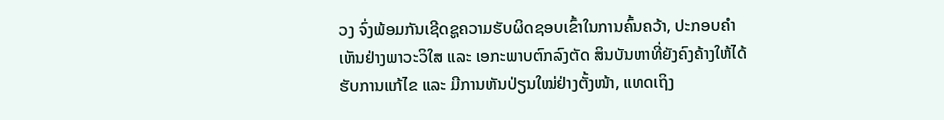ວງ ຈົ່ງພ້ອມກັນເຊີດຊູຄວາມຮັບຜິດຊອບເຂົ້າໃນການຄົ້ນຄວ້າ, ປະກອບຄໍາເຫັນຢ່າງພາວະວິໃສ ແລະ ເອກະພາບຕົກລົງຕັດ ສິນບັນຫາທີ່ຍັງຄົງຄ້າງໃຫ້ໄດ້ຮັບການແກ້ໄຂ ແລະ ມີການຫັນປ່ຽນໃໝ່ຢ່າງຕັ້ງໜ້າ, ແທດເຖິງ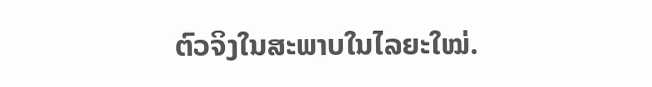ຕົວຈິງໃນສະພາບໃນໄລຍະໃໝ່.